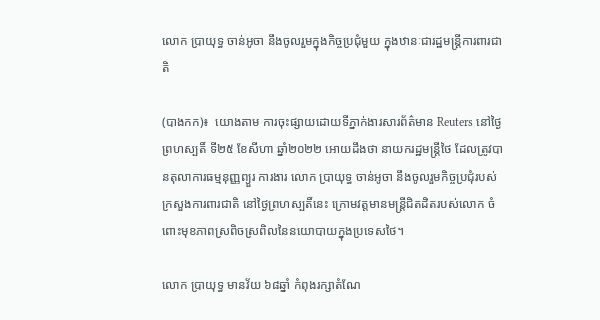លោក ប្រាយុទ្ធ ចាន់អូចា នឹងចូលរួមក្នុងកិច្ចប្រជុំមួយ ក្នុងឋានៈជារដ្ឋមន្រ្តីការពារជាតិ

(បាងកក)៖  យោងតាម ការចុះផ្សាយដោយទីភ្នាក់ងារសារព័ត៌មាន Reuters នៅថ្ងៃព្រហស្បតិ៍ ទី២៥ ខែសីហា ឆ្នាំ២០២២ អោយដឹងថា នាយករដ្ឋមន្ត្រីថៃ ដែលត្រូវបានតុលាការធម្មនុញ្ញព្យួរ ការងារ លោក ប្រាយុទ្ធ ចាន់អូចា នឹងចូលរួមកិច្ចប្រជុំរបស់ក្រសួងការពារជាតិ នៅថ្ងៃព្រហស្បតិ៍នេះ ក្រោមវត្តមានមន្រ្តីជិតដិតរបស់លោក ចំពោះមុខភាពស្រពិចស្រពិលនៃនយោបាយក្នុងប្រទេសថៃ។

លោក ប្រាយុទ្ធ មានវ័យ ៦៨ឆ្នាំ កំពុងរក្សាតំណែ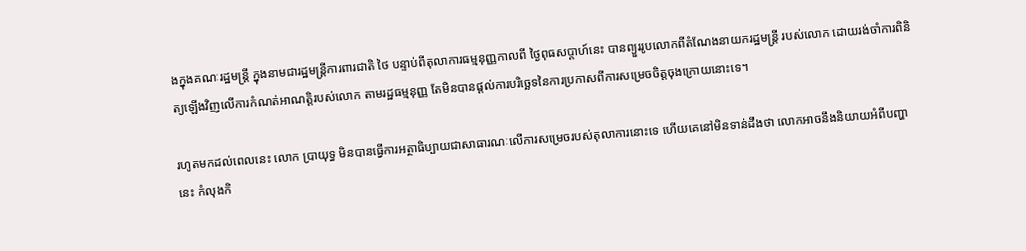ងក្នុងគណៈរដ្ឋមន្ត្រី ក្នុងនាមជារដ្ឋមន្ត្រីការពារជាតិ ថៃ បន្ទាប់ពីតុលាការធម្មនុញ្ញកាលពី ថ្ងៃពុធសប្តាហ៍នេះ បានព្យួររូបលោកពីតំណែងនាយករដ្ឋមន្ត្រី របស់លោក ដោយរង់ចាំការពិនិត្យឡើងវិញលើការកំណត់អាណត្តិរបស់លោក តាមរដ្ឋធម្មនុញ្ញ តែមិនបានផ្តល់ការបរិច្ឆេទនៃការប្រកាសពីការសម្រេចចិត្តចុងក្រោយនោះទេ។

រហូតមកដល់ពេលនេះ លោក ប្រាយុទ្ធ មិនបានធ្វើការអត្ថាធិប្បាយជាសាធារណៈលើការសម្រេចរបស់តុលាការនោះទេ ហើយគេនៅមិនទាន់ដឹងថា លោកអាចនឹងនិយាយអំពីបញ្ហានេះ កំលុងកិ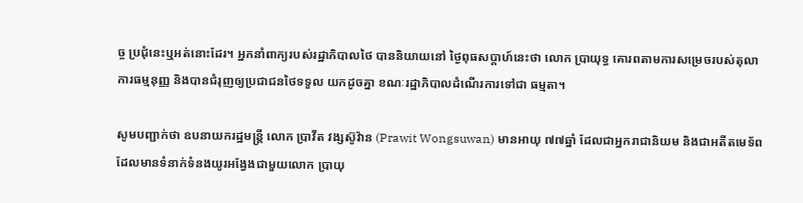ច្ច ប្រជុំនេះឬអត់នោះដែរ។ អ្នកនាំពាក្យរបស់រដ្ឋាភិបាលថៃ បាននិយាយនៅ ថ្ងៃពុធសប្តាហ៍នេះថា លោក ប្រាយុទ្ធ គោរពតាមការសម្រេចរបស់តុលាការធម្មនុញ្ញ និងបានជំរុញឲ្យប្រជាជនថៃទទួល យកដូចគ្នា ខណៈរដ្ឋាភិបាលដំណើរការទៅជា ធម្មតា។

សូមបញ្ជាក់ថា ឧបនាយករដ្ឋមន្ត្រី លោក ប្រាវីត វង្សស៊ូវ៉ាន (Prawit Wongsuwan) មានអាយុ ៧៧ឆ្នាំ ដែលជាអ្នករាជានិយម និងជាអតីតមេទ័ព ដែលមានទំនាក់ទំនងយូរអង្វែងជាមួយលោក ប្រាយុ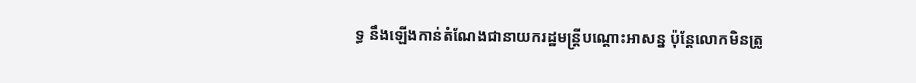ទ្ធ នឹងឡើងកាន់តំណែងជានាយករដ្ឋមន្ត្រីបណ្តោះអាសន្ន ប៉ុន្តែលោកមិនត្រូ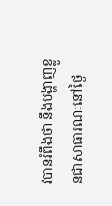វបានរំពឹងថា នឹងបង្ហាញខ្លួនជាសាធារណៈនៅថ្ងៃ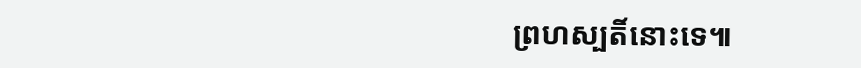ព្រហស្បតិ៍នោះទេ៕